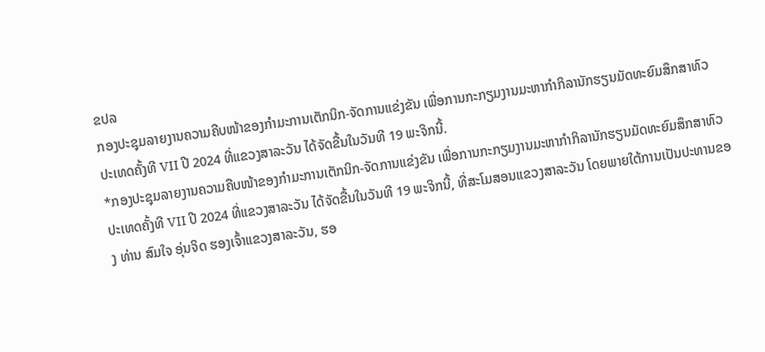ຂປລ
ກອງປະຊຸມລາຍງານຄວາມຄືບໜ້າຂອງກໍາມະການເຕັກນິກ-ຈັດການແຂ່ງຂັນ ເພື່ອການກະກຽມງານມະຫາກຳກິລານັກຮຽນມັດທະຍົມສຶກສາທົວ ປະເທດຄັ້ງທີ VII ປີ 2024 ທີ່ແຂວງສາລະວັນ ໄດ້ຈັດຂື້ນໃນວັນທີ 19 ພະຈິກນີ້.
*ກອງປະຊຸມລາຍງານຄວາມຄືບໜ້າຂອງກໍາມະການເຕັກນິກ-ຈັດການແຂ່ງຂັນ ເພື່ອການກະກຽມງານມະຫາກຳກິລານັກຮຽນມັດທະຍົມສຶກສາທົວ ປະເທດຄັ້ງທີ VII ປີ 2024 ທີ່ແຂວງສາລະວັນ ໄດ້ຈັດຂື້ນໃນວັນທີ 19 ພະຈິກນີ້, ທີ່ສະໂມສອນແຂວງສາລະວັນ ໂດຍພາຍໃຕ້ການເປັນປະທານຂອງ ທ່ານ ສົມໃຈ ອຸ່ນຈິດ ຮອງເຈົ້າແຂວງສາລະວັນ, ຮອ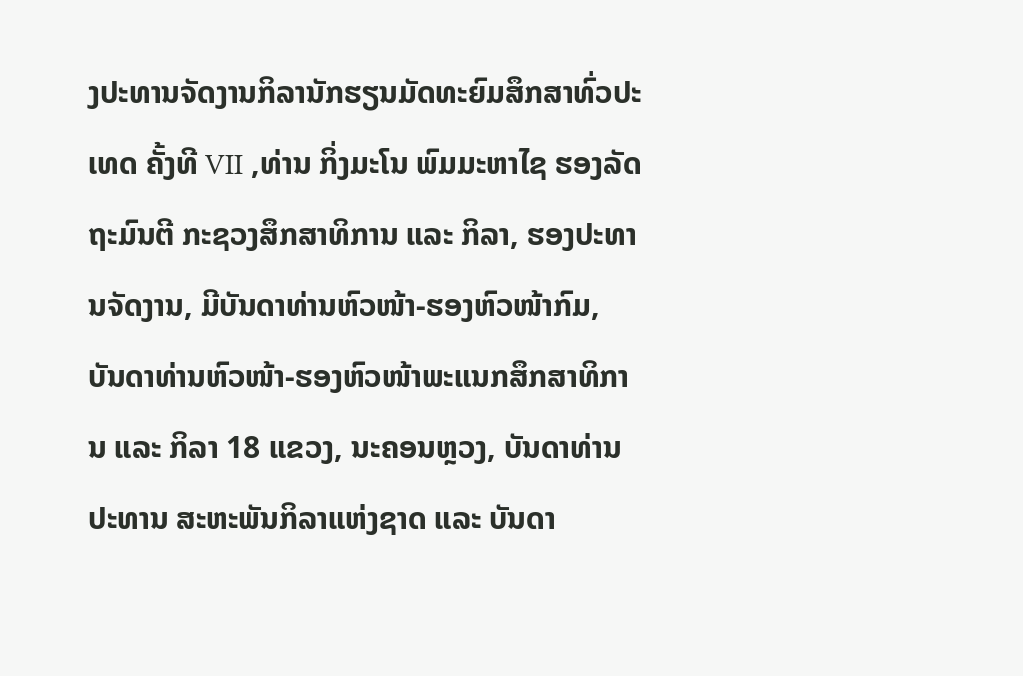ງປະທານຈັດງານກິລານັກຮຽນມັດທະຍົມສຶກສາທົ່ວປະເທດ ຄັ້ງທີ VII ,ທ່ານ ກິ່ງມະໂນ ພົມມະຫາໄຊ ຮອງລັດຖະມົນຕີ ກະຊວງສຶກສາທິການ ແລະ ກິລາ, ຮອງປະທານຈັດງານ, ມີບັນດາທ່ານຫົວໜ້າ-ຮອງຫົວໜ້າກົມ, ບັນດາທ່ານຫົວໜ້າ-ຮອງຫົວໜ້າພະແນກສຶກສາທິການ ແລະ ກິລາ 18 ແຂວງ, ນະຄອນຫຼວງ, ບັນດາທ່ານປະທານ ສະຫະພັນກິລາແຫ່ງຊາດ ແລະ ບັນດາ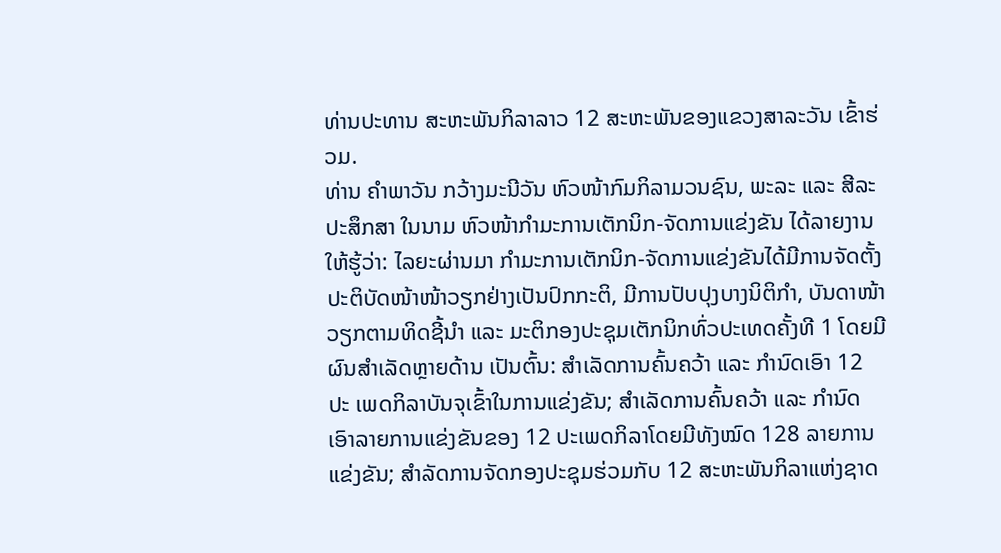ທ່ານປະທານ ສະຫະພັນກິລາລາວ 12 ສະຫະພັນຂອງແຂວງສາລະວັນ ເຂົ້າຮ່ວມ.
ທ່ານ ຄໍາພາວັນ ກວ້າງມະນີວັນ ຫົວໜ້າກົມກິລາມວນຊົນ, ພະລະ ແລະ ສີລະປະສຶກສາ ໃນນາມ ຫົວໜ້າກໍາມະການເຕັກນິກ-ຈັດການແຂ່ງຂັນ ໄດ້ລາຍງານໃຫ້ຮູ້ວ່າ: ໄລຍະຜ່ານມາ ກຳມະການເຕັກນິກ-ຈັດການແຂ່ງຂັນໄດ້ມີການຈັດຕັ້ງປະຕິບັດໜ້າໜ້າວຽກຢ່າງເປັນປົກກະຕິ, ມີການປັບປຸງບາງນິຕິກຳ, ບັນດາໜ້າວຽກຕາມທິດຊີ້ນໍາ ແລະ ມະຕິກອງປະຊຸມເຕັກນິກທົ່ວປະເທດຄັ້ງທີ 1 ໂດຍມີຜົນສໍາເລັດຫຼາຍດ້ານ ເປັນຕົ້ນ: ສຳເລັດການຄົ້ນຄວ້າ ແລະ ກຳນົດເອົາ 12 ປະ ເພດກິລາບັນຈຸເຂົ້າໃນການແຂ່ງຂັນ; ສຳເລັດການຄົ້ນຄວ້າ ແລະ ກຳນົດເອົາລາຍການແຂ່ງຂັນຂອງ 12 ປະເພດກິລາໂດຍມີທັງໝົດ 128 ລາຍການແຂ່ງຂັນ; ສໍາລັດການຈັດກອງປະຊຸມຮ່ວມກັບ 12 ສະຫະພັນກິລາແຫ່ງຊາດ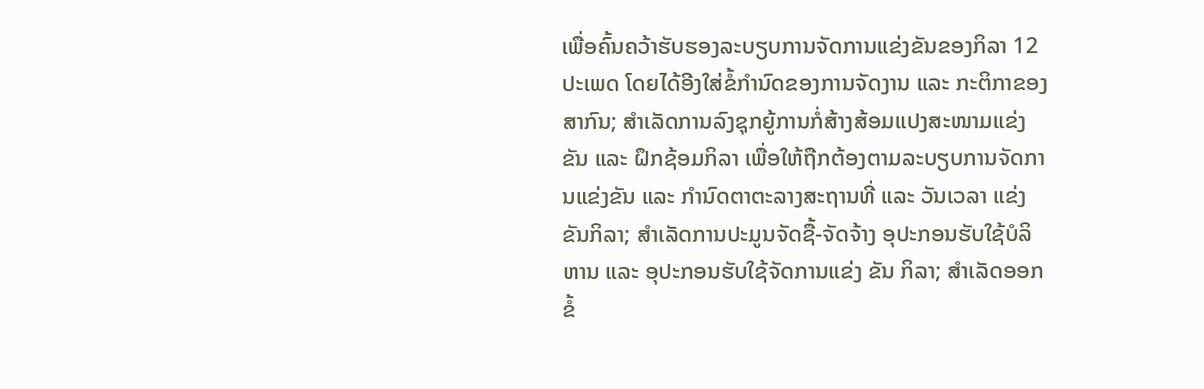ເພື່ອຄົ້ນຄວ້າຮັບຮອງລະບຽບການຈັດການແຂ່ງຂັນຂອງກິລາ 12 ປະເພດ ໂດຍໄດ້ອີງໃສ່ຂໍ້ກຳນົດຂອງການຈັດງານ ແລະ ກະຕິກາຂອງສາກົນ; ສຳເລັດການລົງຊຸກຍູ້ການກໍ່ສ້າງສ້ອມແປງສະໜາມແຂ່ງຂັນ ແລະ ຝຶກຊ້ອມກິລາ ເພື່ອໃຫ້ຖືກຕ້ອງຕາມລະບຽບການຈັດການແຂ່ງຂັນ ແລະ ກຳນົດຕາຕະລາງສະຖານທີ່ ແລະ ວັນເວລາ ແຂ່ງຂັນກິລາ; ສຳເລັດການປະມູນຈັດຊື້-ຈັດຈ້າງ ອຸປະກອນຮັບໃຊ້ບໍລິຫານ ແລະ ອຸປະກອນຮັບໃຊ້ຈັດການແຂ່ງ ຂັນ ກິລາ; ສຳເລັດອອກຂໍ້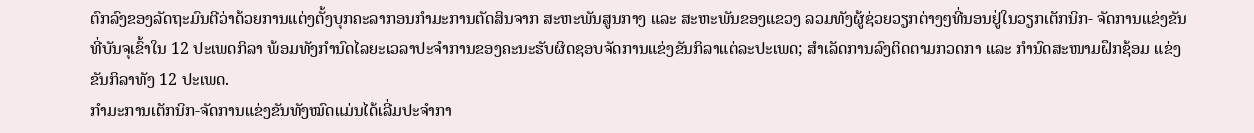ຕົກລົງຂອງລັດຖະມົນຕີວ່າດ້ວຍການແຕ່ງຕັ້ງບຸກຄະລາກອນກຳມະການຕັດສິນຈາກ ສະຫະພັນສູນກາງ ແລະ ສະຫະພັນຂອງແຂວງ ລວມທັງຜູ້ຊ່ວຍວຽກຕ່າງໆທີ່ນອນຢູ່ໃນວຽກເຕັກນິກ- ຈັດການແຂ່ງຂັນ ທີ່ບັນຈຸເຂົ້າໃນ 12 ປະເພດກິລາ ພ້ອມທັງກຳນົດໄລຍະເວລາປະຈໍາການຂອງຄະນະຮັບຜິດຊອບຈັດການແຂ່ງຂັນກິລາແຕ່ລະປະເພດ; ສຳເລັດການລົງຕິດຕາມກວດກາ ແລະ ກຳນົດສະໜາມຝຶກຊ້ອມ ແຂ່ງຂັນກິລາທັງ 12 ປະເພດ.
ກຳມະການເຕັກນິກ-ຈັດການແຂ່ງຂັນທັງໝົດແມ່ນໄດ້ເລີ່ມປະຈຳກາ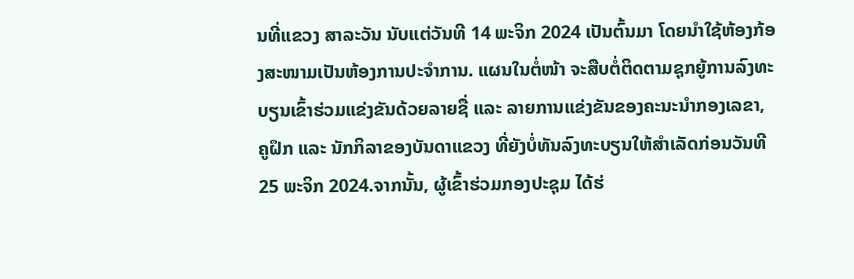ນທີ່ແຂວງ ສາລະວັນ ນັບແຕ່ວັນທີ 14 ພະຈິກ 2024 ເປັນຕົ້ນມາ ໂດຍນໍາໃຊ້ຫ້ອງກ້ອງສະໜາມເປັນຫ້ອງການປະຈຳການ. ແຜນໃນຕໍ່ໜ້າ ຈະສືບຕໍ່ຕິດຕາມຊຸກຍູ້ການລົງທະບຽນເຂົ້າຮ່ວມແຂ່ງຂັນດ້ວຍລາຍຊື່ ແລະ ລາຍການແຂ່ງຂັນຂອງຄະນະນໍາກອງເລຂາ, ຄູຝຶກ ແລະ ນັກກິລາຂອງບັນດາແຂວງ ທີ່ຍັງບໍ່ທັນລົງທະບຽນໃຫ້ສຳເລັດກ່ອນວັນທີ 25 ພະຈິກ 2024.ຈາກນັ້ນ, ຜູ້ເຂົ້າຮ່ວມກອງປະຊຸມ ໄດ້ຮ່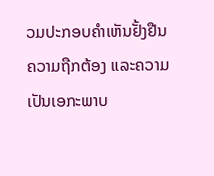ວມປະກອບຄໍາເຫັນຢັ້ງຢືນຄວາມຖືກຕ້ອງ ແລະຄວາມເປັນເອກະພາບ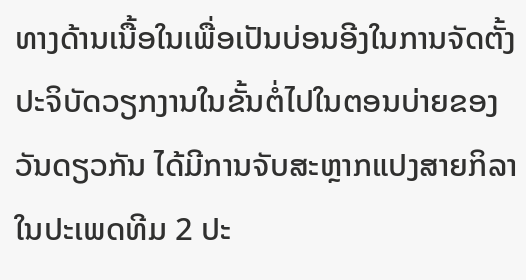ທາງດ້ານເນື້ອໃນເພື່ອເປັນບ່ອນອີງໃນການຈັດຕັ້ງປະຈິບັດວຽກງານໃນຂັ້ນຕໍ່ໄປໃນຕອນບ່າຍຂອງວັນດຽວກັນ ໄດ້ມີການຈັບສະຫຼາກແປງສາຍກິລາໃນປະເພດທີມ 2 ປະ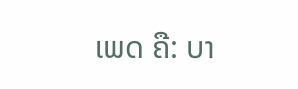ເພດ ຄື: ບາ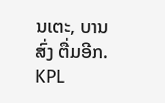ນເຕະ, ບານສົ່ງ ຕື່ມອີກ.
KPL